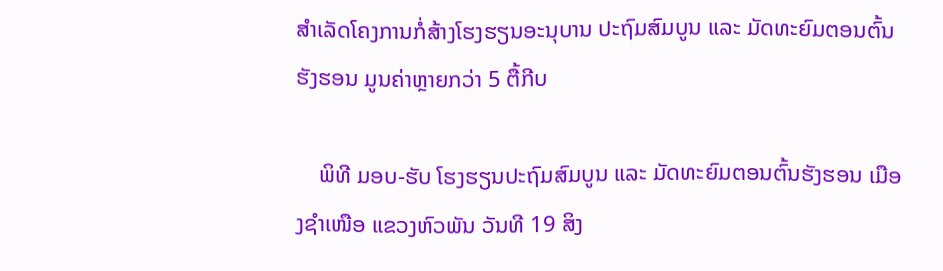ສຳເລັດໂຄງການກໍ່ສ້າງໂຮງຮຽນອະນຸບານ ປະຖົມສົມບູນ ແລະ ມັດທະຍົມຕອນຕົ້ນຮັງຮອນ ມູນຄ່າຫຼາຍກວ່າ 5 ຕື້ກີບ

    ພິທີ ມອບ-ຮັບ ໂຮງຮຽນປະຖົມສົມບູນ ແລະ ມັດທະຍົມຕອນຕົ້ນຮັງຮອນ ເມືອງຊຳເໜືອ ແຂວງຫົວພັນ ວັນທີ 19 ສິງ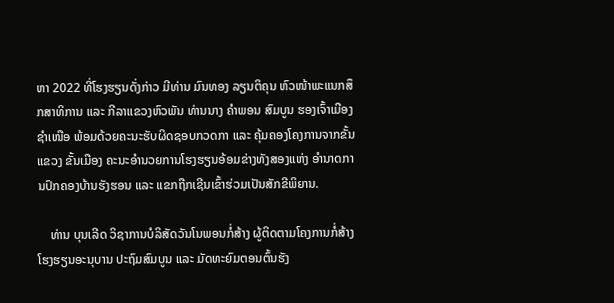ຫາ 2022 ທີ່ໂຮງຮຽນດັ່ງກ່າວ ມີທ່ານ ມົນທອງ ລຽນຕິຄຸນ ຫົວໜ້າພະແນກສຶກສາທິການ ແລະ ກີລາແຂວງຫົວພັນ ທ່ານນາງ ຄຳພອນ ສົມບູນ ຮອງເຈົ້າເມືອງຊຳເໜືອ ພ້ອມດ້ວຍຄະນະຮັບຜິດຊອບກວດກາ ແລະ ຄຸ້ມຄອງໂຄງການຈາກຂັ້ນແຂວງ ຂັ້ນເມືອງ ຄະນະອຳນວຍການໂຮງຮຽນອ້ອມຂ່າງທັງສອງແຫ່ງ ອຳນາດການປົກຄອງບ້ານຮັງຮອນ ແລະ ແຂກຖືກເຊີນເຂົ້າຮ່ວມເປັນສັກຂີພິຍານ.

    ທ່ານ ບຸນເລີດ ວິຊາການບໍລິສັດວັນໂນພອນກໍ່ສ້າງ ຜູ້ຕິດຕາມໂຄງການກໍ່ສ້າງ ໂຮງຮຽນອະນຸບານ ປະຖົມສົມບູນ ແລະ ມັດທະຍົມຕອນຕົ້ນຮັງ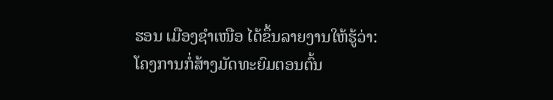ຮອນ ເມືອງຊຳເໜືອ ໄດ້ຂຶ້ນລາຍງານໃຫ້ຮູ້ວ່າ: ໂຄງການກໍ່ສ້າງມັດທະຍົມຕອນຕົ້ນ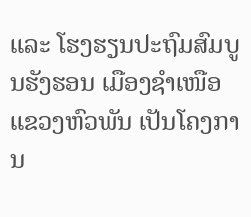ແລະ ໂຮງຮຽນປະຖົມສົມບູນຮັງຮອນ ເມືອງຊຳເໜືອ ແຂວງຫົວພັນ ເປັນໂຄງການ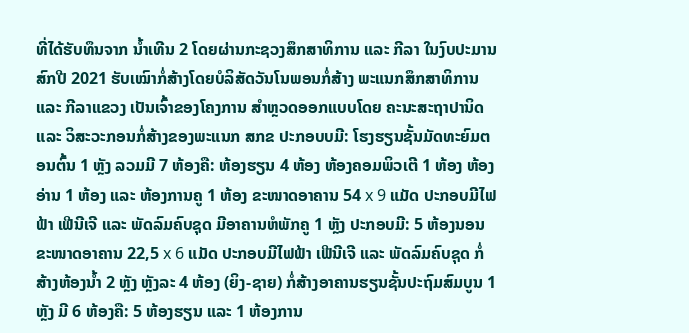ທີ່ໄດ້ຮັບທຶນຈາກ ນໍ້າເທີນ 2 ໂດຍຜ່ານກະຊວງສຶກສາທິການ ແລະ ກີລາ ໃນງົບປະມານສົກປີ 2021 ຮັບເໝົາກໍ່ສ້າງໂດຍບໍລິສັດວັນໂນພອນກໍ່ສ້າງ ພະແນກສຶກສາທິການ ແລະ ກີລາແຂວງ ເປັນເຈົ້າຂອງໂຄງການ ສຳຫຼວດອອກແບບໂດຍ ຄະນະສະຖາປານິດ ແລະ ວິສະວະກອນກໍ່ສ້າງຂອງພະແນກ ສກຂ ປະກອບບມີ: ໂຮງຮຽນຊັ້ນມັດທະຍົມຕອນຕົ້ນ 1 ຫຼັງ ລວມມີ 7 ຫ້ອງຄື: ຫ້ອງຮຽນ 4 ຫ້ອງ ຫ້ອງຄອມພິວເຕີ 1 ຫ້ອງ ຫ້ອງອ່ານ 1 ຫ້ອງ ແລະ ຫ້ອງການຄູ 1 ຫ້ອງ ຂະໜາດອາຄານ 54 x 9 ແມັດ ປະກອບມີໄຟຟ້າ ເຟີນີເຈີ ແລະ ພັດລົມຄົບຊຸດ ມີອາຄານຫໍພັກຄູ 1 ຫຼັງ ປະກອບມີ: 5 ຫ້ອງນອນ ຂະໜາດອາຄານ 22,5 x 6 ແມັດ ປະກອບມີໄຟຟ້າ ເຟີນີເຈີ ແລະ ພັດລົມຄົບຊຸດ ກໍ່ສ້າງຫ້ອງນໍ້າ 2 ຫຼັງ ຫຼັງລະ 4 ຫ້ອງ (ຍິງ-ຊາຍ) ກໍ່ສ້າງອາຄານຮຽນຊັ້ນປະຖົມສົມບູນ 1 ຫຼັງ ມີ 6 ຫ້ອງຄື: 5 ຫ້ອງຮຽນ ແລະ 1 ຫ້ອງການ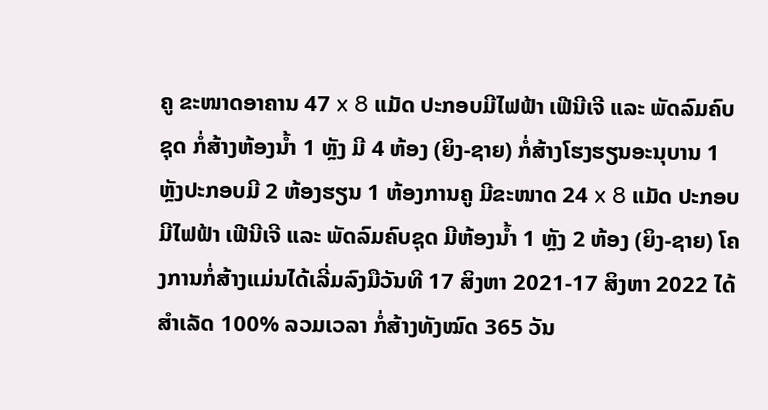ຄູ ຂະໜາດອາຄານ 47 x 8 ແມັດ ປະກອບມີໄຟຟ້າ ເຟີນີເຈີ ແລະ ພັດລົມຄົບຊຸດ ກໍ່ສ້າງຫ້ອງນໍ້າ 1 ຫຼັງ ມີ 4 ຫ້ອງ (ຍິງ-ຊາຍ) ກໍ່ສ້າງໂຮງຮຽນອະນຸບານ 1 ຫຼັງປະກອບມີ 2 ຫ້ອງຮຽນ 1 ຫ້ອງການຄູ ມີຂະໜາດ 24 x 8 ແມັດ ປະກອບມີໄຟຟ້າ ເຟີນີເຈີ ແລະ ພັດລົມຄົບຊຸດ ມີຫ້ອງນໍ້າ 1 ຫຼັງ 2 ຫ້ອງ (ຍິງ-ຊາຍ) ໂຄງການກໍ່ສ້າງແມ່ນໄດ້ເລີ່ມລົງມືວັນທີ 17 ສິງຫາ 2021-17 ສິງຫາ 2022 ໄດ້ສຳເລັດ 100% ລວມເວລາ ກໍ່ສ້າງທັງໝົດ 365 ວັນ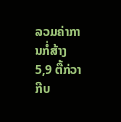ລວມຄ່າການກໍ່ສ້າງ 5,9 ຕື້ກ່ວາກີບ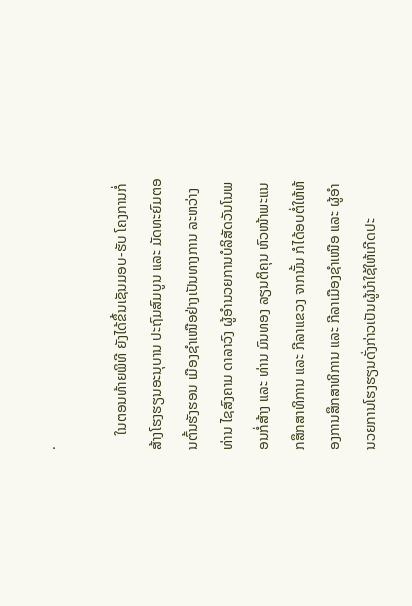.

    ໃນຕອນທ້າຍພິທີ ຍັງໄດ້ຂຶ້ນເຊັນມອບ-ຮັບ ໂຄງການກໍ່ສ້າງໂຮງຮຽນອະນຸບານ ປະຖົມສົມບູນ ແລະ ມັດທະຍົມຕອນຕົ້ນຮັງຮອນ ເມືອງຊຳເໜືອຢ່າງເປັນທາງການ ລະຫວ່າງທ່ານ ໄຊສົງຄາມ ດາລາວົງ ຜູ້ອຳນວຍການບໍລິສັດວັນໂນພອນກໍ່ສ້າງ ແລະ ທ່ານ ມົນທອງ ລຽນຕິຄຸນ ຫົວໜ້າພະແນກສຶກສາທິການ ແລະ ກີລາແຂວງ ຈາກນັ້ນ ກໍໄດ້ອບຕໍ່ໃຫ້ຫ້ອງການສຶກສາທິການ ແລະ ກີລາເມືອງຊຳເໜືອ ແລະ ຜູ້ອຳນວຍການໂຮງຮຽນດັ່ງກ່າວເປັນຜູ້ນຳໃຊ້ໃຫ້ເກີດປະ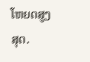ໂຫຍດສູງສຸດ.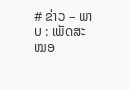# ຂ່າວ – ພາບ : ເພັດສະໝອ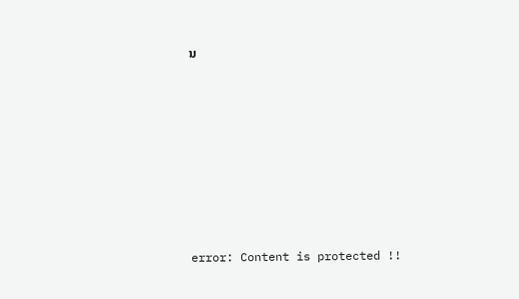ນ









error: Content is protected !!